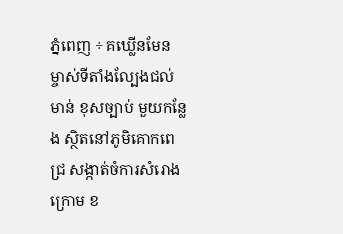ភ្នំពេញ ÷ គឃ្លើនមែន ម្ចាស់ទីតាំងល្បែងជល់មាន់ ខុសច្បាប់ មួយកន្លែង ស្ថិតនៅភូមិគោកពេជ្រ សង្កាត់ចំការសំរោងក្រោម ខ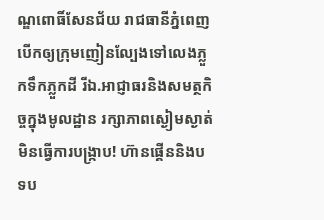ណ្ឌពោធិ៍សែនជ័យ រាជធានីភ្នំពេញ បើកឲ្យក្រុមញៀនល្បែងទៅលេងភ្លួកទឹកភ្លួកដី រីឯ.អាជ្ញាធរនិងសមត្ថកិច្ចក្នុងមូលដ្ឋាន រក្សាភាពស្ងៀមស្ងាត់ មិនធ្វើការបង្រ្កាប! ហ៊ានផ្គើននិងបទប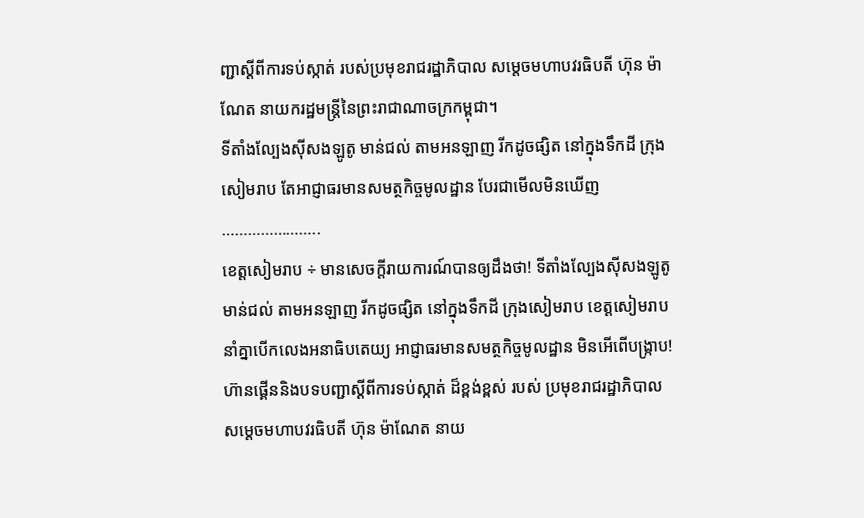ញ្ជាស្តីពីការទប់ស្កាត់ របស់ប្រមុខរាជរដ្ឋាភិបាល សម្តេចមហាបវរធិបតី ហ៊ុន ម៉ាណែត នាយករដ្ឋមន្ត្រីនៃព្រះរាជាណាចក្រកម្ពុជា។
ទីតាំងល្បែងសុីសងឡូតូ មាន់ជល់ តាមអនឡាញ រីកដូចផ្សិត នៅក្នុងទឹកដី ក្រុងសៀមរាប តែអាជ្ញាធរមានសមត្ថកិច្ចមូលដ្ឋាន បែរជាមើលមិនឃើញ …………………..
ខេត្តសៀមរាប ÷ មានសេចក្តីរាយការណ៍បានឲ្យដឹងថា! ទីតាំងល្បែងសុីសងឡូតូ មាន់ជល់ តាមអនឡាញ រីកដូចផ្សិត នៅក្នុងទឹកដី ក្រុងសៀមរាប ខេត្តសៀមរាប នាំគ្នាបើកលេងអនាធិបតេយ្យ អាជ្ញាធរមានសមត្ថកិច្ចមូលដ្ឋាន មិនអើពើបង្រ្កាប! ហ៊ានផ្គើននិងបទបញ្ជាស្តីពីការទប់ស្កាត់ ដ៏ខ្ពង់ខ្ពស់ របស់ ប្រមុខរាជរដ្ឋាភិបាល សម្តេចមហាបវរធិបតី ហ៊ុន ម៉ាណែត នាយ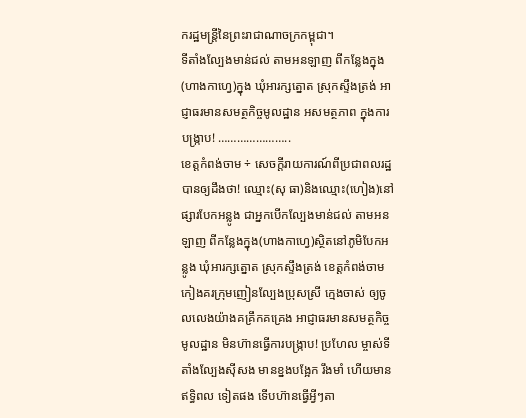ករដ្ឋមន្ត្រីនៃព្រះរាជាណាចក្រកម្ពុជា។
ទីតាំងល្បែងមាន់ជល់ តាមអនឡាញ ពីកន្លែងក្នុង(ហាងកាហ្វេ)ក្នុង ឃុំអារក្សត្នោត ស្រុកស្ទឹងត្រង់ អាជ្ញាធរមានសមត្ថកិច្ចមូលដ្ឋាន អសមត្ថភាព ក្នុងការបង្រ្កាប! …………………..
ខេត្តកំពង់ចាម ÷ សេចក្តីរាយការណ៍ពីប្រជាពលរដ្ឋបានឲ្យដឹងថា! ឈ្មោះ(សុ ធា)និងឈ្មោះ(ហៀង)នៅផ្សារបែកអន្លូង ជាអ្នកបើកល្បែងមាន់ជល់ តាមអនឡាញ ពីកន្លែងក្នុង(ហាងកាហ្វេ)ស្ថិតនៅភូមិបែកអន្លូង ឃុំអារក្សត្នោត ស្រុកស្ទឹងត្រង់ ខេត្តកំពង់ចាម កៀងគរក្រុមញៀនល្បែងប្រុសស្រី ក្មេងចាស់ ឲ្យចូលលេងយ៉ាងគគ្រឹកគគ្រេង អាជ្ញាធរមានសមត្ថកិច្ចមូលដ្ឋាន មិនហ៊ានធ្វើការបង្រ្កាប! ប្រហែល ម្ចាស់ទីតាំងល្បែងស៊ីសង មានខ្នងបង្អែក រឹងមាំ ហើយមានឥទ្ធិពល ទៀតផង ទើបហ៊ានធ្វើអ្វីៗតា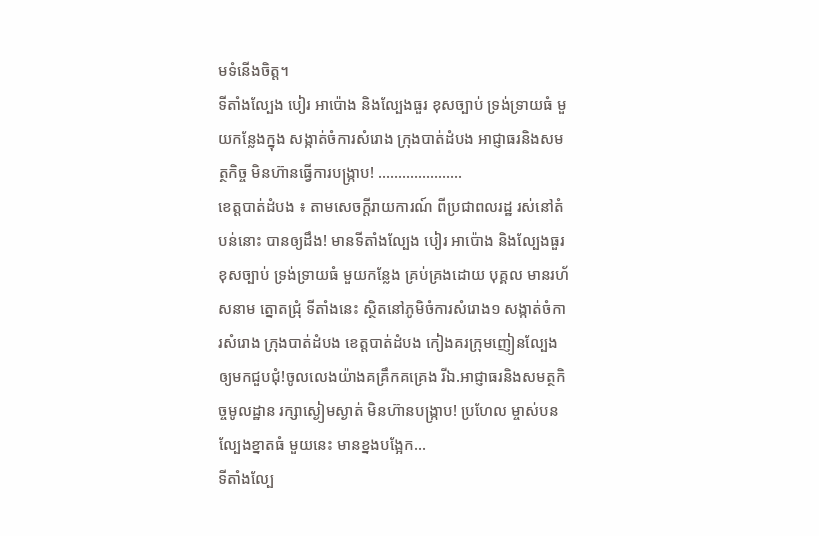មទំនើងចិត្ត។
ទីតាំងល្បែង បៀរ អាប៉ោង និងល្បែងធួរ ខុសច្បាប់ ទ្រង់ទ្រាយធំ មួយកន្លែងក្នុង សង្កាត់ចំការសំរោង ក្រុងបាត់ដំបង អាជ្ញាធរនិងសមត្ថកិច្ច មិនហ៊ានធ្វើការបង្ក្រាប! …………………
ខេត្តបាត់ដំបង ៖ តាមសេចក្តីរាយការណ៍ ពីប្រជាពលរដ្ឋ រស់នៅតំបន់នោះ បានឲ្យដឹង! មានទីតាំងល្បែង បៀរ អាប៉ោង និងល្បែងធួរ ខុសច្បាប់ ទ្រង់ទ្រាយធំ មួយកន្លែង គ្រប់គ្រងដោយ បុគ្គល មានរហ័សនាម ត្នោតជ្រុំ ទីតាំងនេះ ស្ថិតនៅភូមិចំការសំរោង១ សង្កាត់ចំការសំរោង ក្រុងបាត់ដំបង ខេត្តបាត់ដំបង កៀងគរក្រុមញៀនល្បែងឲ្យមកជួបជុំ!ចូលលេងយ៉ាងគគ្រឹកគគ្រេង រីឯ.អាជ្ញាធរនិងសមត្ថកិច្ចមូលដ្ឋាន រក្សាស្ងៀមស្ងាត់ មិនហ៊ានបង្រ្កាប! ប្រហែល ម្ចាស់បនល្បែងខ្នាតធំ មួយនេះ មានខ្នងបង្អែក…
ទីតាំងល្បែ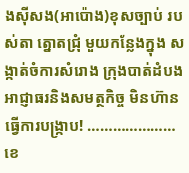ងសុីសង(អាប៉ោង)ខុសច្បាប់ របស់តា ត្នោតជ្រុំ មួយកន្លែងក្នុង សង្កាត់ចំការសំរោង ក្រុងបាត់ដំបង អាជ្ញាធរនិងសមត្ថកិច្ច មិនហ៊ានធ្វើការបង្ក្រាប! …………………
ខេ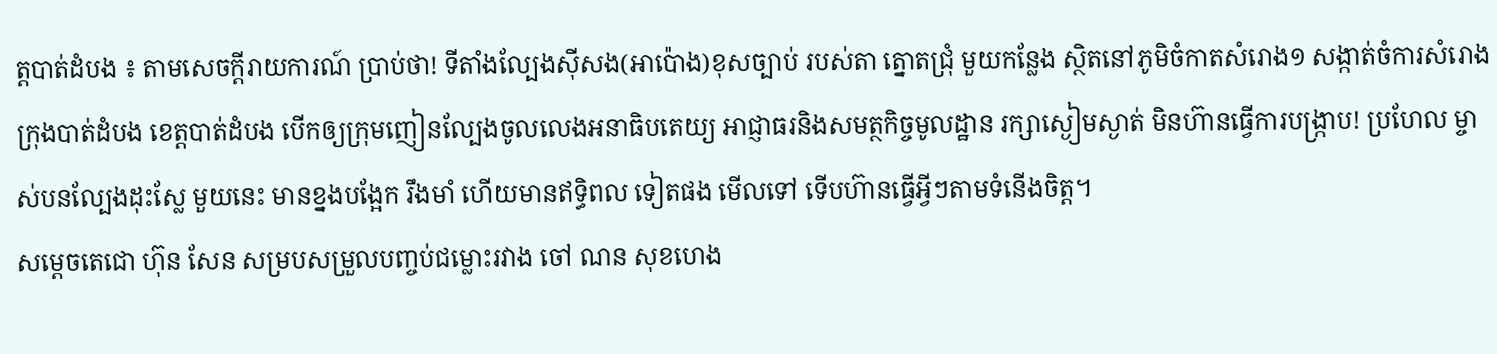ត្តបាត់ដំបង ៖ តាមសេចក្តីរាយការណ៍ ប្រាប់ថា! ទីតាំងល្បែងសុីសង(អាប៉ោង)ខុសច្បាប់ របស់តា ត្នោតជ្រុំ មួយកន្លែង ស្ថិតនៅភូមិចំកាតសំរោង១ សង្កាត់ចំការសំរោង ក្រុងបាត់ដំបង ខេត្តបាត់ដំបង បើកឲ្យក្រុមញៀនល្បែងចូលលេងអនាធិបតេយ្យ អាជ្ញាធរនិងសមត្ថកិច្ចមូលដ្ឋាន រក្សាស្ងៀមស្ងាត់ មិនហ៊ានធ្វើការបង្រ្កាប! ប្រហែល ម្ចាស់បនល្បែងដុះស្លែ មួយនេះ មានខ្នងបង្អែក រឹងមាំ ហើយមានឥទ្ធិពល ទៀតផង មើលទៅ ទើបហ៊ានធ្វើអ្វីៗតាមទំនើងចិត្ត។
សម្ដេចតេជោ ហ៊ុន សែន សម្របសម្រួលបញ្ចប់ជម្លោះរវាង ចៅ ណន សុខហេង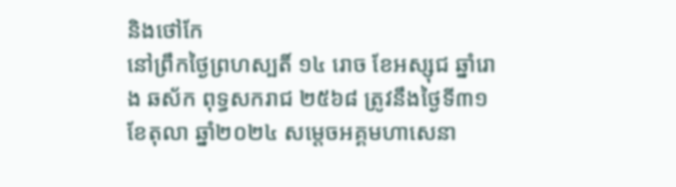និងថៅកែ
នៅព្រឹកថ្ងៃព្រហស្បតិ៍ ១៤ រោច ខែអស្សុជ ឆ្នាំរោង ឆស័ក ពុទ្ធសករាជ ២៥៦៨ ត្រូវនឹងថ្ងៃទី៣១ ខែតុលា ឆ្នាំ២០២៤ សម្តេចអគ្គមហាសេនា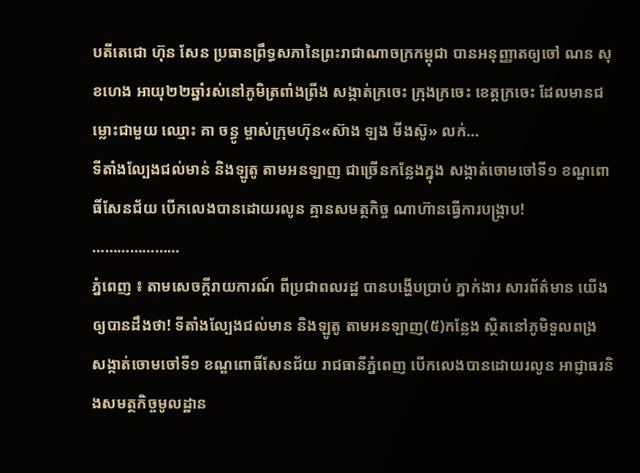បតីតេជោ ហ៊ុន សែន ប្រធានព្រឹទ្ធសភានៃព្រះរាជាណាចក្រកម្ពុជា បានអនុញ្ញាតឲ្យចៅ ណន សុខហេង អាយុ២២ឆ្នាំរស់នៅភូមិត្រពាំងព្រីង សង្កាត់ក្រចេះ ក្រុងក្រចេះ ខេត្តក្រចេះ ដែលមានជម្លោះជាមួយ ឈ្មោះ គា ចន្ធូ ម្ចាស់ក្រុមហ៊ុន«ស៊ាង ឡង មីងស៊ូ» លក់…
ទីតាំងល្បែងជល់មាន់ និងឡូតូ តាមអនឡាញ ជាច្រើនកន្លែងក្នុង សង្កាត់ចោមចៅទី១ ខណ្ឌពោធិ៍សែនជ័យ បើកលេងបានដោយរលូន គ្មានសមត្ថកិច្ច ណាហ៊ានធ្វើការបង្រ្កាប! …………………
ភ្នំពេញ ៖ តាមសេចក្តីរាយការណ៍ ពីប្រជាពលរដ្ឋ បានបង្ហើបប្រាប់ ភ្នាក់ងារ សារព័ត៌មាន យើងឲ្យបានដឹងថា! ទីតាំងល្បែងជល់មាន និងឡូតូ តាមអនឡាញ(៥)កន្លែង ស្ថិតនៅភូមិទួលពង្រ សង្កាត់ចោមចៅទី១ ខណ្ឌពោធិ៍សែនជ័យ រាជធានីភ្នំពេញ បើកលេងបានដោយរលូន អាជ្ញាធរនិងសមត្ថកិច្ចមូលដ្ឋាន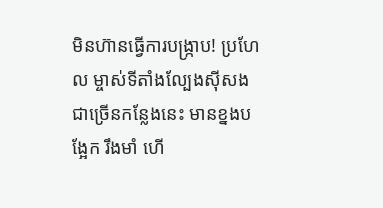មិនហ៊ានធ្វើការបង្រ្កាប! ប្រហែល ម្ចាស់ទីតាំងល្បែងសុីសង ជាច្រើនកន្លែងនេះ មានខ្នងបង្អែក រឹងមាំ ហើ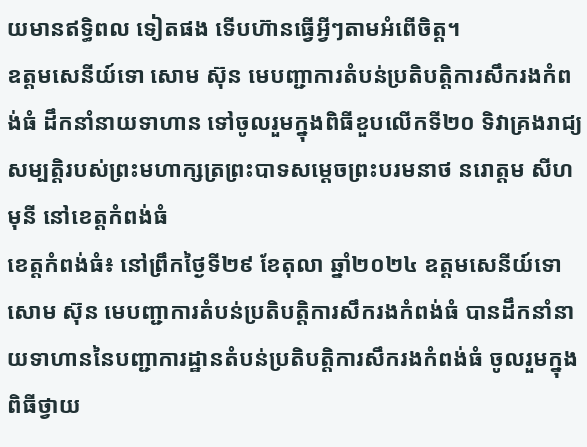យមានឥទ្ធិពល ទៀតផង ទើបហ៊ានធ្វើអ្វីៗតាមអំពើចិត្ត។
ឧត្តមសេនីយ៍ទោ សោម ស៊ុន មេបញ្ជាការតំបន់ប្រតិបត្តិការសឹករងកំពង់ធំ ដឹកនាំនាយទាហាន ទៅចូលរួមក្នុងពិធីខួបលើកទី២០ ទិវាគ្រងរាជ្យសម្បត្តិរបស់ព្រះមហាក្សត្រព្រះបាទសម្ដេចព្រះបរមនាថ នរោត្តម សីហមុនី នៅខេត្តកំពង់ធំ
ខេត្តកំពង់ធំ៖ នៅព្រឹកថ្ងៃទី២៩ ខែតុលា ឆ្នាំ២០២៤ ឧត្តមសេនីយ៍ទោ សោម ស៊ុន មេបញ្ជាការតំបន់ប្រតិបត្តិការសឹករងកំពង់ធំ បានដឹកនាំនាយទាហាននៃបញ្ជាការដ្ឋានតំបន់ប្រតិបត្តិការសឹករងកំពង់ធំ ចូលរួមក្នុងពិធីថ្វាយ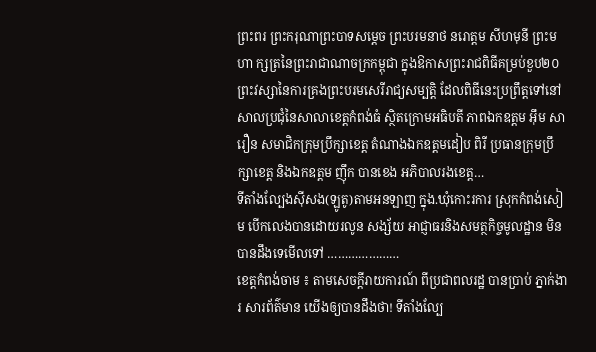ព្រះពរ ព្រះករុណាព្រះបាទសម្ដេច ព្រះបរមនាថ នរោត្តម សីហមុនី ព្រះមហា ក្សត្រនៃព្រះរាជាណាចក្រកម្ពុជា ក្នុងឱកាសព្រះរាជពិធីគម្រប់ខួប២០ព្រះវស្សានៃការគ្រងព្រះបរមសេរីរាជ្យសម្បត្តិ ដែលពិធីនេះប្រព្រឹត្តទៅនៅសាលប្រជុំនៃសាលាខេត្តកំពង់ធំ ស្ថិតក្រោមអធិបតី ភាពឯកឧត្តម អុឹម សារឿន សមាជិកក្រុមប្រឹក្សាខេត្ត តំណាងឯកឧត្តមដៀប ពិរី ប្រធានក្រុមប្រឹក្សាខេត្ត និងឯកឧត្តម ញុឹក បានខេង អភិបាលរងខេត្ត…
ទីតាំងល្បែងសុីសង(ឡូតូ)តាមអនឡាញ ក្នុង.ឃុំកោះរការ ស្រុកកំពង់សៀម បើកលេងបានដោយរលូន សង្ស័យ អាជ្ញាធរនិងសមត្ថកិច្ចមូលដ្ឋាន មិនបានដឹងទេមើលទៅ …………………
ខេត្តកំពង់ចាម ៖ តាមសេចក្តីរាយការណ៍ ពីប្រជាពលរដ្ឋ បានប្រាប់ ភ្នាក់ងារ សារព័ត៌មាន យើងឲ្យបានដឹងថា! ទីតាំងល្បែ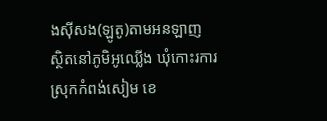ងសុីសង(ឡូតូ)តាមអនឡាញ ស្ថិតនៅភូមិអូឈ្លើង ឃុំកោះរការ ស្រុកកំពង់សៀម ខេ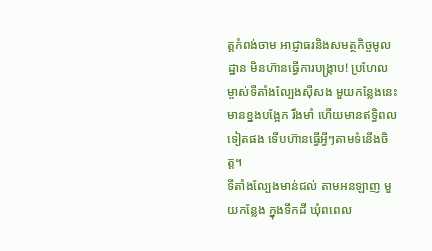ត្តកំពង់ចាម អាជ្ញាធរនិងសមត្ថកិច្ចមូលដ្ឋាន មិនហ៊ានធ្វើការបង្រ្កាប! ប្រហែល ម្ចាស់ទីតាំងល្បែងសុីសង មួយកន្លែងនេះ មានខ្នងបង្អែក រឹងមាំ ហើយមានឥទ្ធិពល ទៀតផង ទើបហ៊ានធ្វើអ្វីៗតាមទំនើងចិត្ត។
ទីតាំងល្បែងមាន់ជល់ តាមអនឡាញ មួយកន្លែង ក្នុងទឹកដី ឃុំពពេល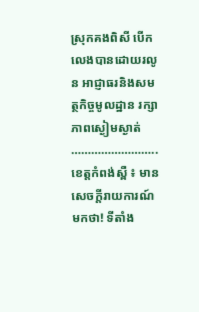ស្រុកគងពិសី បើកលេងបានដោយរលូន អាជ្ញាធរនិងសមត្ថកិច្ចមូលដ្ឋាន រក្សាភាពស្ងៀមស្ងាត់ ……………………..
ខេត្តកំពង់ស្ពឺ ៖ មានសេចក្តីរាយការណ៍មកថា! ទីតាំង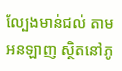ល្បែងមាន់ជល់ តាមអនឡាញ ស្ថិតនៅភូ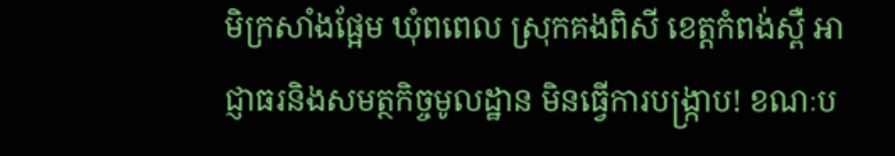មិក្រសាំងផ្អែម ឃុំពពេល ស្រុកគងពិសី ខេត្តកំពង់ស្ពឺ អាជ្ញាធរនិងសមត្ថកិច្ចមូលដ្ឋាន មិនធ្វើការបង្រ្កាប! ខណៈប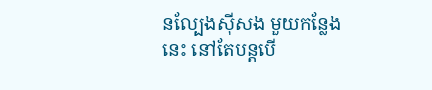នល្បែងសុីសង មួយកន្លែងនេះ នៅតែបន្តបើ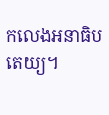កលេងអនាធិបតេយ្យ។